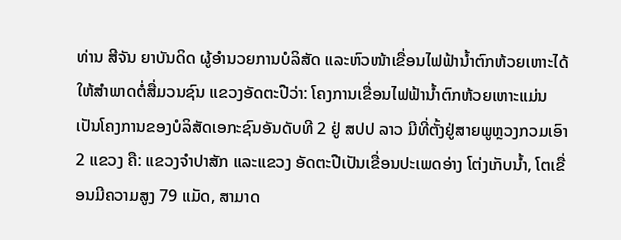ທ່ານ ສີຈັນ ຍາບັນດິດ ຜູ້ອໍານວຍການບໍລິສັດ ແລະຫົວໜ້າເຂື່ອນໄຟຟ້ານໍ້າຕົກຫ້ວຍເຫາະໄດ້ໃຫ້ສຳພາດຕໍ່ສື່ມວນຊົນ ແຂວງອັດຕະປືວ່າ: ໂຄງການເຂື່ອນໄຟຟ້ານໍ້າຕົກຫ້ວຍເຫາະແມ່ນເປັນໂຄງການຂອງບໍລິສັດເອກະຊົນອັນດັບທີ 2 ຢູ່ ສປປ ລາວ ມີທີ່ຕັ້ງຢູ່ສາຍພູຫຼວງກວມເອົາ 2 ແຂວງ ຄື: ແຂວງຈຳປາສັກ ແລະແຂວງ ອັດຕະປືເປັນເຂື່ອນປະເພດອ່າງ ໂຕ່ງເກັບນໍ້າ, ໂຕເຂື່ອນມີຄວາມສູງ 79 ແມັດ, ສາມາດ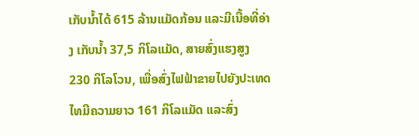ເກັບນໍ້າໄດ້ 615 ລ້ານແມັດກ້ອນ ແລະມີເນື້ອທີ່ອ່າງ ເກັບນໍ້າ 37,5 ກິໂລແມັດ, ສາຍສົ່ງແຮງສູງ 230 ກິໂລໂວນ, ເພື່ອສົ່ງໄຟຟ້າຂາຍໄປຍັງປະເທດໄທມີຄວາມຍາວ 161 ກິໂລແມັດ ແລະສົ່ງ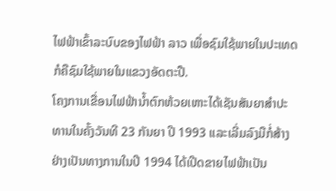ໄຟຟ້າເຂົ້າລະບົບຂອງໄຟຟ້າ ລາວ ເພື່ອຊົມໃຊ້ພາຍໃນປະເທດກໍຄືຊົມໃຊ້ພາຍໃນແຂວງອັດຕະປື.
ໂຄງການເຂື່ອນໄຟຟ້ານໍ້າຕົກຫ້ວຍເຫາະໄດ້ເຊັນສັນຍາສຳປະທານໃນຄັ້ງວັນທີ 23 ກັນຍາ ປີ 1993 ແລະເລີ່ມລົງມືກໍ່ສ້າງຢ່າງເປັນທາງການໃນປີ 1994 ໄດ້ເປີດຂາຍໄຟຟ້າເປັນ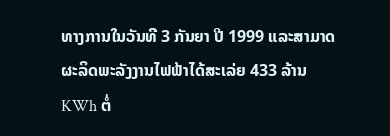ທາງການໃນວັນທີ 3 ກັນຍາ ປີ 1999 ແລະສາມາດຜະລິດພະລັງງານໄຟຟ້າໄດ້ສະເລ່ຍ 433 ລ້ານ KWh ຕໍ່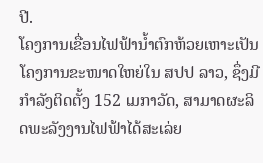ປີ.
ໂຄງການເຂື່ອນໄຟຟ້ານໍ້າຕົກຫ້ວຍເຫາະເປັນໂຄງການຂະໜາດໃຫຍ່ໃນ ສປປ ລາວ, ຊຶ່ງມີກຳລັງຕິດຕັ້ງ 152 ເມກາວັດ, ສາມາດຜະລິດພະລັງງານໄຟຟ້າໄດ້ສະເລ່ຍ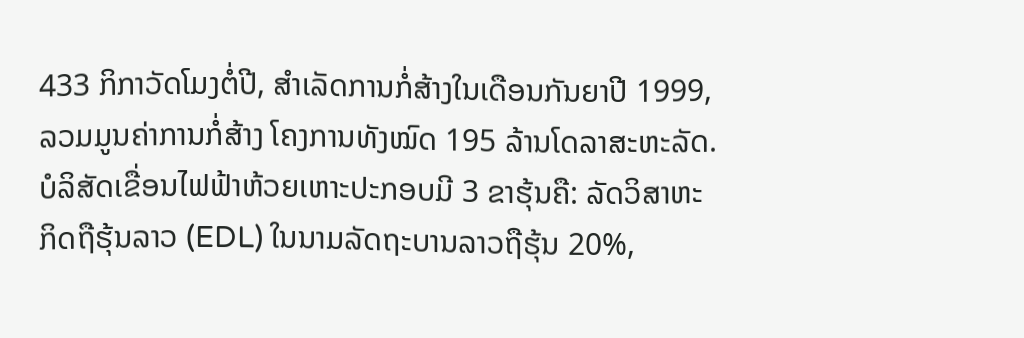433 ກິກາວັດໂມງຕໍ່ປີ, ສໍາເລັດການກໍ່ສ້າງໃນເດືອນກັນຍາປີ 1999, ລວມມູນຄ່າການກໍ່ສ້າງ ໂຄງການທັງໝົດ 195 ລ້ານໂດລາສະຫະລັດ.
ບໍລິສັດເຂື່ອນໄຟຟ້າຫ້ວຍເຫາະປະກອບມີ 3 ຂາຮຸ້ນຄື: ລັດວິສາຫະກິດຖືຮຸ້ນລາວ (EDL) ໃນນາມລັດຖະບານລາວຖືຮຸ້ນ 20%,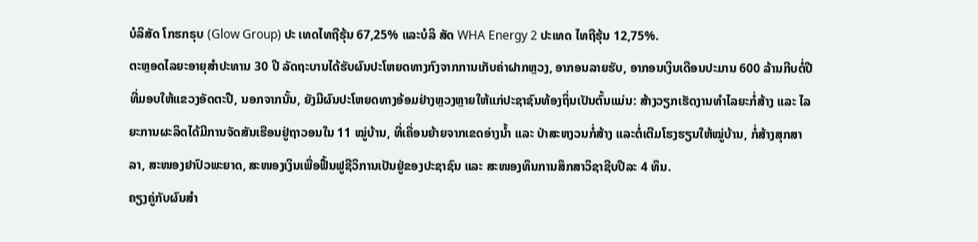ບໍລິສັດ ໂກຮກຣຸບ (Glow Group) ປະ ເທດໄທຖືຮຸ້ນ 67,25% ແລະບໍລິ ສັດ WHA Energy 2 ປະເທດ ໄທຖືຮຸ້ນ 12,75%.
ຕະຫຼອດໄລຍະອາຍຸສຳປະທານ 30 ປີ ລັດຖະບານໄດ້ຮັບຜົນປະໂຫຍດທາງກົງຈາກການເກັບຄ່າຝາກຫຼວງ, ອາກອນລາຍຮັບ, ອາກອນເງິນເດືອນປະມານ 600 ລ້ານກີບຕໍ່ປີທີ່ມອບໃຫ້ແຂວງອັດຕະປື, ນອກຈາກນັ້ນ, ຍັງມີຜົນປະໂຫຍດທາງອ້ອມຢ່າງຫຼວງຫຼາຍໃຫ້ແກ່ປະຊາຊົນທ້ອງຖິ່ນເປັນຕົ້ນແມ່ນ: ສ້າງວຽກເຮັດງານທຳໄລຍະກໍ່ສ້າງ ແລະ ໄລຍະການຜະລິດໄດ້ມີການຈັດສັນເຮືອນຢູ່ຖາວອນໃນ 11 ໝູ່ບ້ານ, ທີ່ເຄື່ອນຍ້າຍຈາກເຂດອ່າງນໍ້າ ແລະ ປ່າສະຫງວນກໍ່ສ້າງ ແລະຕໍ່ເຕີມໂຮງຮຽນໃຫ້ໝູ່ບ້ານ, ກໍ່ສ້າງສຸກສາລາ, ສະໜອງຢາປົວພະຍາດ, ສະໜອງເງິນເພື່ອຟື້ນຟູຊີວິການເປັນຢູ່ຂອງປະຊາຊົນ ແລະ ສະໜອງທຶນການສຶກສາວິຊາຊີບປີລະ 4 ທຶນ.
ຄຽງຄູ່ກັບຜົນສຳ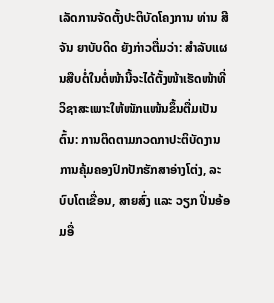ເລັດການຈັດຕັ້ງປະຕິບັດໂຄງການ ທ່ານ ສີຈັນ ຍາບັບດິດ ຍັງກ່າວຕື່ມວ່າ: ສຳລັບແຜນສືບຕໍ່ໃນຕໍ່ໜ້ານີ້ຈະໄດ້ຕັ້ງໜ້າເຮັດໜ້າທີ່ວິຊາສະເພາະໃຫ້ໜັກແໜ້ນຂຶ້ນຕື່ມເປັນຕົ້ນ: ການຕິດຕາມກວດກາປະຕິບັດງານການຄຸ້ມຄອງປົກປັກຮັກສາອ່າງໂຕ່ງ, ລະບົບໂຕເຂື່ອນ, ສາຍສົ່ງ ແລະ ວຽກ ປິ່ນອ້ອມອື່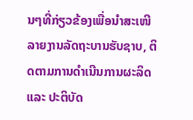ນໆທີ່ກ່ຽວຂ້ອງເພື່ອນໍາສະເໜີລາຍງານລັດຖະບານຮັບຊາບ, ຕິດຕາມການດຳເນີນການຜະລິດ ແລະ ປະຕິບັດ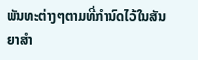ພັນທະຕ່າງໆຕາມທີ່ກໍານົດໄວ້ໃນສັນຍາສຳ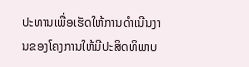ປະທານເພື່ອເຮັດໃຫ້ການດຳເນີນງານຂອງໂຄງການໃຫ້ມີປະສິດທິພາບ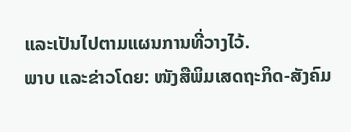ແລະເປັນໄປຕາມແຜນການທີ່ວາງໄວ້.
ພາບ ແລະຂ່າວໂດຍ: ໜັງສືພິມເສດຖະກິດ-ສັງຄົມ